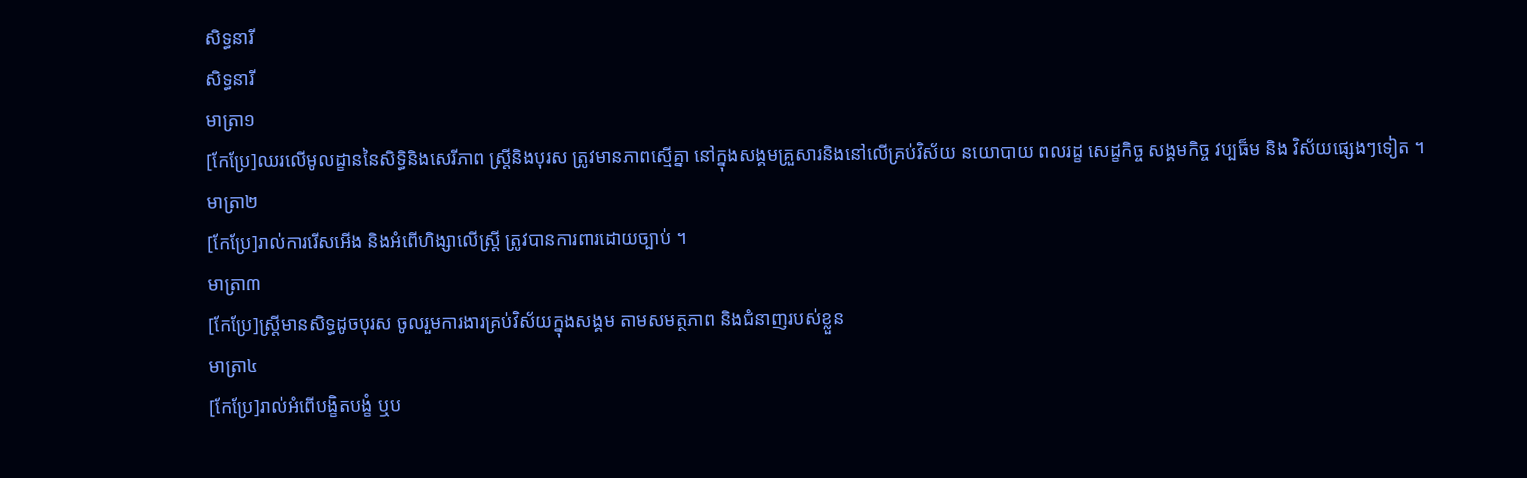សិទ្ធនារី
សិទ្ធនារី
មាត្រា១
[កែប្រែ]ឈរលើមូលដ្ខាននៃសិទ្ធិនិងសេរីភាព ស្រ្តីនិងបុរស ត្រូវមានភាពស្មើគ្នា នៅក្នុងសង្គមគ្រួសារនិងនៅលើគ្រប់វិស័យ នយោបាយ ពលរដ្ខ សេដ្ខកិច្ច សង្គមកិច្ច វប្បធ៏ម និង វិស័យផ្សេងៗទៀត ។
មាត្រា២
[កែប្រែ]រាល់ការរើសអើង និងអំពើហិង្សាលើស្រ្តី ត្រូវបានការពារដោយច្បាប់ ។
មាត្រា៣
[កែប្រែ]ស្រ្តីមានសិទ្ធដូចបុរស ចូលរួមការងារគ្រប់វិស័យក្នុងសង្គម តាមសមត្ថភាព និងជំនាញរបស់ខ្លួន
មាត្រា៤
[កែប្រែ]រាល់អំពើបង្ខិតបង្ខំ ឬប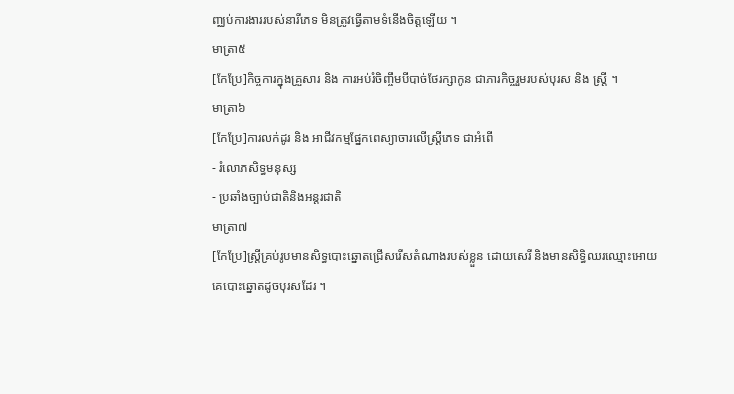ញ្ឈប់ការងាររបស់នារីភេទ មិនត្រូវធ្វើតាមទំនើងចិត្តឡើយ ។
មាត្រា៥
[កែប្រែ]កិច្ចការក្នុងគ្រួសារ និង ការអប់រំចិញ្ចឹមបីបាច់ថែរក្សាកូន ជាភារកិច្ចរួមរបស់បុរស និង ស្រ្តី ។
មាត្រា៦
[កែប្រែ]ការលក់ដូរ និង អាជីវកម្មផ្នែកពេស្យាចារលើស្ត្រីភេទ ជាអំពើ
- រំលោភសិទ្ធមនុស្ស
- ប្រឆាំងច្បាប់ជាតិនិងអន្តរជាតិ
មាត្រា៧
[កែប្រែ]ស្រ្តីគ្រប់រូបមានសិទ្ធបោះឆ្នោតជ្រើសរើសតំណាងរបស់ខ្លួន ដោយសេរី និងមានសិទ្ធិឈរឈ្មោះអោយគេបោះឆ្នោតដូចបុរសដែរ ។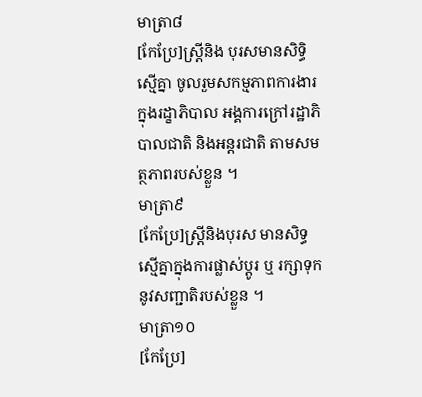មាត្រា៨
[កែប្រែ]ស្ត្រីនិង បុរសមានសិទ្ធិស្មើគ្នា ចូលរួមសកម្មភាពការងារ ក្នុងរដ្ខាភិបាល អង្គការក្រៅរដ្ឋាភិបាលជាតិ និងអន្តរជាតិ តាមសមត្ថភាពរបស់ខ្លួន ។
មាត្រា៩
[កែប្រែ]ស្ត្រីនិងបុរស មានសិទ្ធស្មើគ្នាក្នុងការផ្លាស់ប្តូរ ឬ រក្សាទុកនូវសញ្ជាតិរបស់ខ្លួន ។
មាត្រា១០
[កែប្រែ]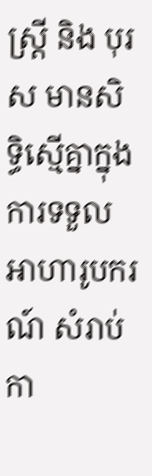ស្រ្តី និង បុរស មានសិទ្ធិស្មើគ្នាក្នុងការទទួល អាហារូបករណ៍ សំរាប់កា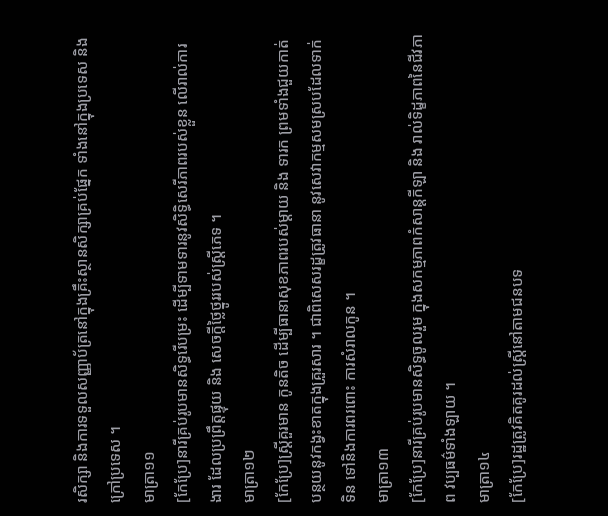រសិក្សា និងការទទួលសញ្ញាប័ត្រនៅក្នុងគ្រឹះស្ថានសិក្សាគ្រប់ផ្នែក ទាំងនៅក្នុងប្រទេស និង ក្រៅប្រទេស ។
មាត្រា១១
[កែប្រែ]នារីគ្រប់រូបមានសិទ្ធរើបម្រះ ដើម្បីទាមទារនូវសិទ្ធិសេរីភាពរបស់ខ្លួន លើរាល់ការងារ ដែលប្រព្រឹត្តផ្ទុយ និង សេចក្តីថ្លៃថ្នូររបស់ស្ត្រីភេទ ។
មាត្រា១២
[កែប្រែ]ស្ត្រីគួរមាន កូនតិច ដើម្បីធានាសុខភាពរបស់ម្តាយ និង ទារក ព្រមទាំងជួយកាត់បន្ថយនូវកង្វះខាតក្នុងគ្រួរសារ ។ ជាពិសេសរដ្ខត្រូវធានា នូវសេវាកម្មសមស្របដែលទាក់ទិន ទៅនិងការពរពោះ ការសំរាលកូន ។
មាត្រា១៣
[កែប្រែ]នារីគ្រប់រូបមានសិទ្ធចូលរួម ក្នុងសកម្មភាពកំសាន្តកីឡា និង រាល់ទិដ្ខភាពនៃជីវភាព វប្បធម៌ទាំងឡាយ ។
មាត្រា១៤
[កែប្រែ]រដ្ឋត្រូវគិតគូរដល់ស្រ្តីនៅតាមជនបទ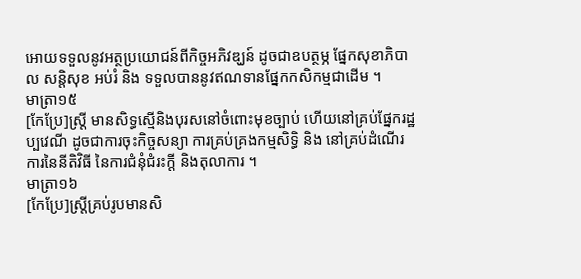អោយទទួលនូវអត្ថប្រយោជន៍ពីកិច្ចអភិវឌ្ឃន៍ ដូចជាឧបត្ថម្ភ ផ្នែកសុខាភិបាល សន្តិសុខ អប់រំ និង ទទួលបាននូវឥណទានផ្នែកកសិកម្មជាដើម ។
មាត្រា១៥
[កែប្រែ]ស្ត្រី មានសិទ្ធស្មើនិងបុរសនៅចំពោះមុខច្បាប់ ហើយនៅគ្រប់ផ្នែករដ្ឋប្បវេណី ដូចជាការចុះកិច្ចសន្យា ការគ្រប់គ្រងកម្មសិទ្ធិ និង នៅគ្រប់ដំណើរការនៃនីតិវិធី នៃការជំនុំជំរះក្តី និងតុលាការ ។
មាត្រា១៦
[កែប្រែ]ស្រ្តីគ្រប់រូបមានសិ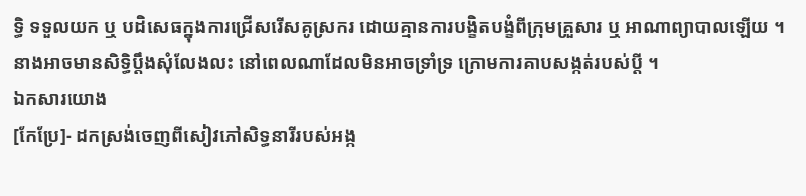ទ្ធិ ទទួលយក ឬ បដិសេធក្នុងការជ្រើសរើសគូស្រករ ដោយគ្មានការបង្ខិតបង្ខំពីក្រុមគ្រួសារ ឬ អាណាព្យាបាលឡើយ ។ នាងអាចមានសិទ្ធិប្តឹងសុំលែងលះ នៅពេលណាដែលមិនអាចទ្រាំទ្រ ក្រោមការគាបសង្កត់របស់ប្តី ។
ឯកសារយោង
[កែប្រែ]- ដកស្រង់ចេញពីសៀវភៅសិទ្ធនារីរបស់អង្ក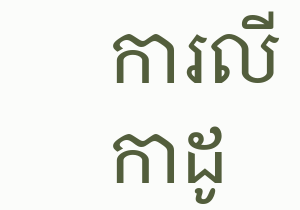ការលីកាដូ